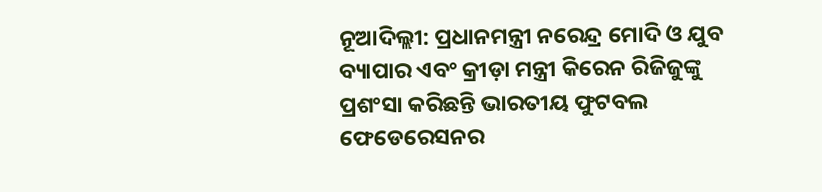ନୂଆଦିଲ୍ଲୀ: ପ୍ରଧାନମନ୍ତ୍ରୀ ନରେନ୍ଦ୍ର ମୋଦି ଓ ଯୁବ ବ୍ୟାପାର ଏବଂ କ୍ରୀଡ଼ା ମନ୍ତ୍ରୀ କିରେନ ରିଜିଜୁଙ୍କୁ ପ୍ରଶଂସା କରିଛନ୍ତି ଭାରତୀୟ ଫୁଟବଲ ଫେଡେରେସନର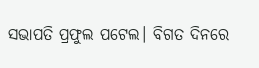ସଭାପତି ପ୍ରଫୁଲ ପଟେଲ। ବିଗତ ଦିନରେ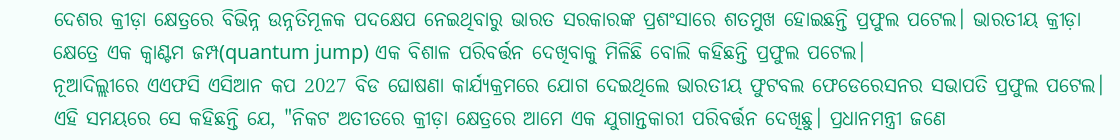ଦେଶର କ୍ରୀଡ଼ା କ୍ଷେତ୍ରରେ ବିଭିନ୍ନ ଉନ୍ନତିମୂଳକ ପଦକ୍ଷେପ ନେଇଥିବାରୁ ଭାରତ ସରକାରଙ୍କ ପ୍ରଶଂସାରେ ଶତମୁଖ ହୋଇଛନ୍ତି ପ୍ରଫୁଲ ପଟେଲ। ଭାରତୀୟ କ୍ରୀଡ଼ା କ୍ଷେତ୍ରେ ଏକ କ୍ବାଣ୍ଟମ ଜମ୍ପ(quantum jump) ଏକ ବିଶାଳ ପରିବର୍ତ୍ତନ ଦେଖିବାକୁ ମିଳିଛି ବୋଲି କହିଛନ୍ତି ପ୍ରଫୁଲ ପଟେଲ।
ନୂଆଦିଲ୍ଲୀରେ ଏଏଫସି ଏସିଆନ କପ 2027 ବିଡ ଘୋଷଣା କାର୍ଯ୍ୟକ୍ରମରେ ଯୋଗ ଦେଇଥିଲେ ଭାରତୀୟ ଫୁଟବଲ ଫେଡେରେସନର ସଭାପତି ପ୍ରଫୁଲ ପଟେଲ। ଏହି ସମୟରେ ସେ କହିଛନ୍ତି ଯେ, "ନିକଟ ଅତୀତରେ କ୍ରୀଡ଼ା କ୍ଷେତ୍ରରେ ଆମେ ଏକ ଯୁଗାନ୍ତକାରୀ ପରିବର୍ତ୍ତନ ଦେଖିଛୁ। ପ୍ରଧାନମନ୍ତ୍ରୀ ଜଣେ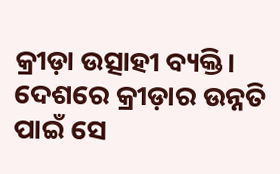କ୍ରୀଡ଼ା ଉତ୍ସାହୀ ବ୍ୟକ୍ତି। ଦେଶରେ କ୍ରୀଡ଼ାର ଉନ୍ନତି ପାଇଁ ସେ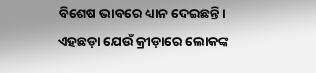ବିଶେଷ ଭାବରେ ଧ୍ୟାନ ଦେଇଛନ୍ତି। ଏହଛଡ଼ା ଯେଉଁ କ୍ରୀଡ଼ାରେ ଲୋକଙ୍କ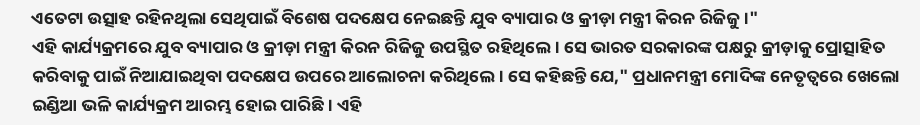ଏତେଟା ଉତ୍ସାହ ରହିନଥିଲା ସେଥିପାଇଁ ବିଶେଷ ପଦକ୍ଷେପ ନେଇଛନ୍ତି ଯୁବ ବ୍ୟାପାର ଓ କ୍ରୀଡ଼ା ମନ୍ତ୍ରୀ କିରନ ରିଜିଜୁ।"
ଏହି କାର୍ଯ୍ୟକ୍ରମରେ ଯୁବ ବ୍ୟାପାର ଓ କ୍ରୀଡ଼ା ମନ୍ତ୍ରୀ କିରନ ରିଜିଜୁ ଉପସ୍ଥିତ ରହିଥିଲେ। ସେ ଭାରତ ସରକାରଙ୍କ ପକ୍ଷରୁ କ୍ରୀଡ଼ାକୁ ପ୍ରୋତ୍ସାହିତ କରିବାକୁ ପାଇଁ ନିଆଯାଇଥିବା ପଦକ୍ଷେପ ଉପରେ ଆଲୋଚନା କରିଥିଲେ। ସେ କହିଛନ୍ତି ଯେ," ପ୍ରଧାନମନ୍ତ୍ରୀ ମୋଦିଙ୍କ ନେତୃତ୍ବରେ ଖେଲୋ ଇଣ୍ଡିଆ ଭଳି କାର୍ଯ୍ୟକ୍ରମ ଆରମ୍ଭ ହୋଇ ପାରିଛି। ଏହି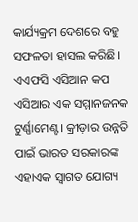କାର୍ଯ୍ୟକ୍ରମ ଦେଶରେ ବହୁ ସଫଳତା ହାସଲ କରିଛି। ଏଏଫସି ଏସିଆନ କପ ଏସିଆର ଏକ ସମ୍ମାନଜନକ ଟୁର୍ଣ୍ଣାମେଣ୍ଟ। କ୍ରୀଡ଼ାର ଉନ୍ନତି ପାଇଁ ଭାରତ ସରକାରଙ୍କ ଏହାଏକ ସ୍ବାଗତ ଯୋଗ୍ୟ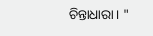ଚିନ୍ତାଧାରା। "